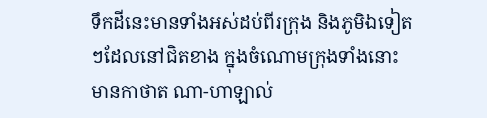ទឹកដីនេះមានទាំងអស់ដប់ពីរក្រុង និងភូមិឯទៀតៗដែលនៅជិតខាង ក្នុងចំណោមក្រុងទាំងនោះមានកាថាត ណា-ហាឡាល់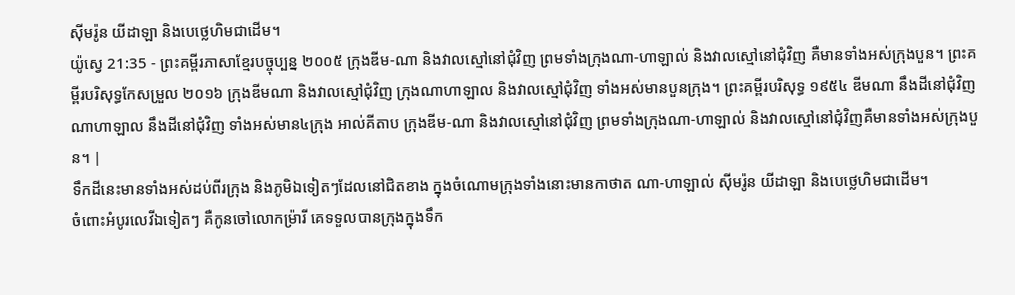ស៊ីមរ៉ូន យីដាឡា និងបេថ្លេហិមជាដើម។
យ៉ូស្វេ 21:35 - ព្រះគម្ពីរភាសាខ្មែរបច្ចុប្បន្ន ២០០៥ ក្រុងឌីម-ណា និងវាលស្មៅនៅជុំវិញ ព្រមទាំងក្រុងណា-ហាឡាល់ និងវាលស្មៅនៅជុំវិញ គឺមានទាំងអស់ក្រុងបួន។ ព្រះគម្ពីរបរិសុទ្ធកែសម្រួល ២០១៦ ក្រុងឌីមណា និងវាលស្មៅជុំវិញ ក្រុងណាហាឡាល និងវាលស្មៅជុំវិញ ទាំងអស់មានបួនក្រុង។ ព្រះគម្ពីរបរិសុទ្ធ ១៩៥៤ ឌីមណា នឹងដីនៅជុំវិញ ណាហាឡាល នឹងដីនៅជុំវិញ ទាំងអស់មាន៤ក្រុង អាល់គីតាប ក្រុងឌីម-ណា និងវាលស្មៅនៅជុំវិញ ព្រមទាំងក្រុងណា-ហាឡាល់ និងវាលស្មៅនៅជុំវិញគឺមានទាំងអស់ក្រុងបួន។ |
ទឹកដីនេះមានទាំងអស់ដប់ពីរក្រុង និងភូមិឯទៀតៗដែលនៅជិតខាង ក្នុងចំណោមក្រុងទាំងនោះមានកាថាត ណា-ហាឡាល់ ស៊ីមរ៉ូន យីដាឡា និងបេថ្លេហិមជាដើម។
ចំពោះអំបូរលេវីឯទៀតៗ គឺកូនចៅលោកម៉្រារី គេទទួលបានក្រុងក្នុងទឹក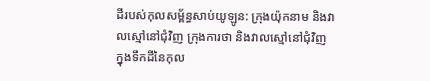ដីរបស់កុលសម្ព័ន្ធសាប់យូឡូន: ក្រុងយ៉ុកនាម និងវាលស្មៅនៅជុំវិញ ក្រុងការថា និងវាលស្មៅនៅជុំវិញ
ក្នុងទឹកដីនៃកុល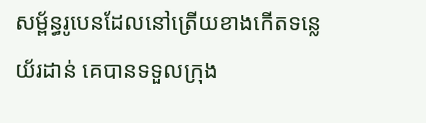សម្ព័ន្ធរូបេនដែលនៅត្រើយខាងកើតទន្លេយ័រដាន់ គេបានទទួលក្រុង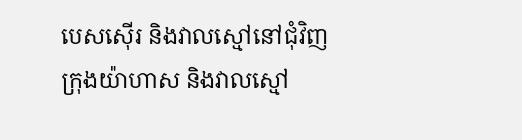បេសស៊ើរ និងវាលស្មៅនៅជុំវិញ ក្រុងយ៉ាហាស និងវាលស្មៅ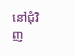នៅជុំវិញ